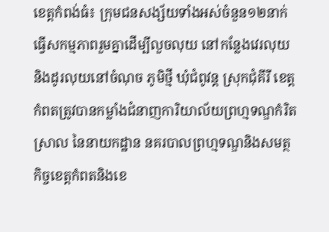ខេត្តកំពង់ធំ៖ ក្រុមជនសង្ស័យទាំងអស់ចំនួន១២នាក់ធ្វើសកម្មភាពរួមគ្នាដើម្បីលួចលុយ នៅកន្លែងវេរលុយ និងដូរលុយនៅចំណុច ភូមិថ្មី ឃុំជំពូវន្ត ស្រុកជុំគីរី ខេត្តកំពតត្រូវបានកម្លាំងជំនាញការិយាល័យព្រហ្មទណ្ឌកំរិតស្រាល នៃនាយកដ្ឋាន នគរបាលព្រហ្មទណ្ឌនិងសមត្ថកិច្ចខេត្តកំពតនិងខេ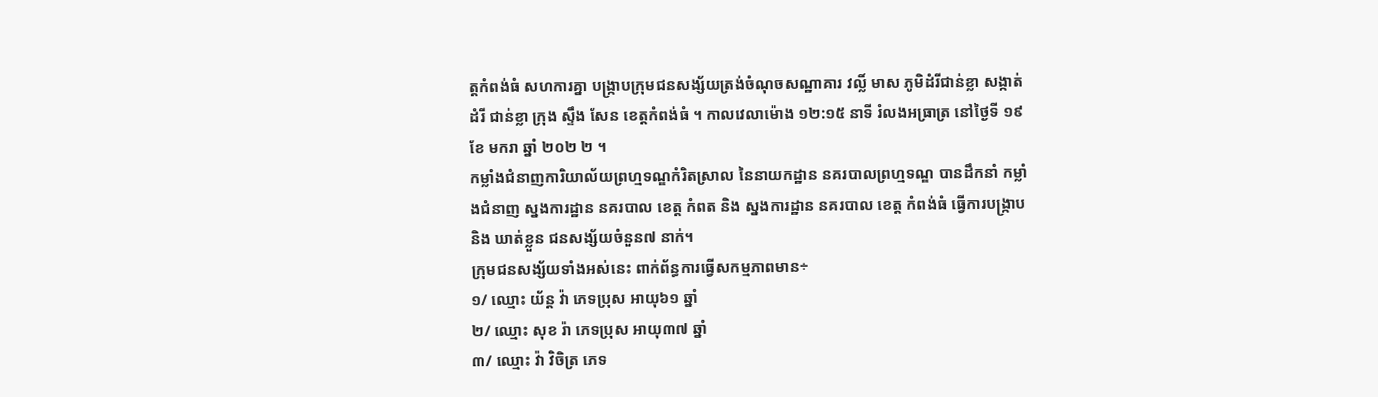ត្តកំពង់ធំ សហការគ្នា បង្ក្រាបក្រុមជនសង្ស័យត្រង់ចំណុចសណ្ឋាគារ វល្លិ៍ មាស ភូមិដំរីជាន់ខ្លា សង្កាត់ដំរី ជាន់ខ្លា ក្រុង ស្ទឹង សែន ខេត្តកំពង់ធំ ។ កាលវេលាម៉ោង ១២:១៥ នាទី រំលងអធ្រាត្រ នៅថ្ងៃទី ១៩ ខែ មករា ឆ្នាំ ២០២ ២ ។
កម្លាំងជំនាញការិយាល័យព្រហ្មទណ្ឌកំរិតស្រាល នៃនាយកដ្ឋាន នគរបាលព្រហ្មទណ្ឌ បានដឹកនាំ កម្លាំងជំនាញ ស្នងការដ្ឋាន នគរបាល ខេត្ត កំពត និង ស្នងការដ្ឋាន នគរបាល ខេត្ត កំពង់ធំ ធ្វេីការបង្ក្រាប និង ឃាត់ខ្លួន ជនសង្ស័យចំនួន៧ នាក់។
ក្រុមជនសង្ស័យទាំងអស់នេះ ពាក់ព័ន្ធការធ្វើសកម្មភាពមាន÷
១/ ឈ្មោះ យ័ន្ត វ៉ា ភេទប្រុស អាយុ៦១ ឆ្នាំ
២/ ឈ្មោះ សុខ រ៉ា ភេទប្រុស អាយុ៣៧ ឆ្នាំ
៣/ ឈ្មោះ វ៉ា វិចិត្រ ភេទ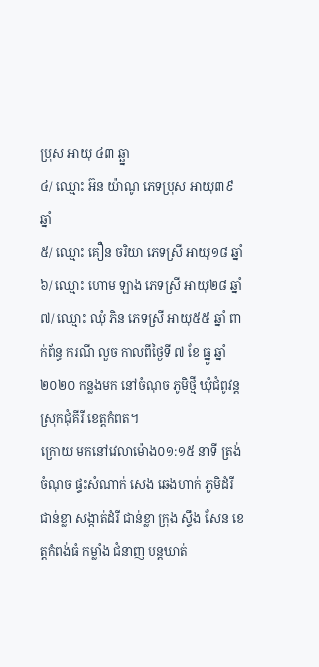ប្រុស អាយុ ៤៣ ឆ្ឆ្នា
៤/ ឈ្មោះ អ៊ន យ៉ាណូ ភេទប្រុស អាយុ៣៩ ឆ្នាំ
៥/ ឈ្មោះ គឿន ចរិយា ភេទស្រី អាយុ១៨ ឆ្នាំ
៦/ ឈ្មោះ ហោម ឡាង ភេទស្រី អាយុ២៨ ឆ្នាំ
៧/ ឈ្មោះ ឈុំ ភិន ភេទស្រី អាយុ៥៥ ឆ្នាំ ពាក់ព័ន្ធ ករណី លួច កាលពីថ្ងៃទី ៧ ខែ ធ្នូ ឆ្នាំ ២០២០ កន្លងមក នៅចំណុច ភូមិថ្មី ឃុំជំពូវន្ត ស្រុកជុំគីរី ខេត្តកំពត។
ក្រោយ មកនៅវេលាម៉ោង០១:១៥ នាទី ត្រង់ចំណុច ផ្ទះសំណាក់ សេង ឆេងហាក់ ភូមិដំរីជាន់ខ្លា សង្កាត់ដំរី ជាន់ខ្លា ក្រុង ស្ទឹង សែន ខេត្តកំពង់ធំ កម្លាំង ជំនាញ បន្តឃាត់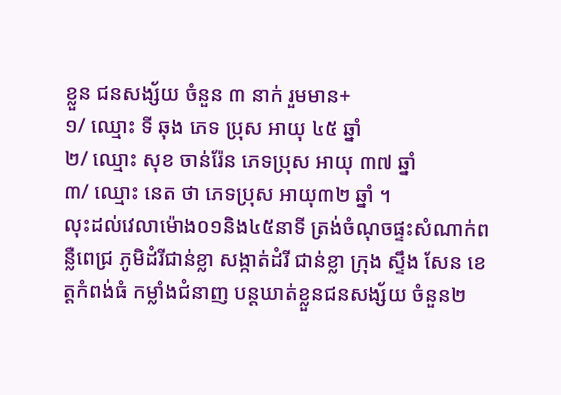ខ្លួន ជនសង្ស័យ ចំនួន ៣ នាក់ រួមមាន+
១/ ឈ្មោះ ទី ឆុង ភេទ ប្រុស អាយុ ៤៥ ឆ្នាំ
២/ ឈ្មោះ សុខ ចាន់រ៉ែន ភេទប្រុស អាយុ ៣៧ ឆ្នាំ
៣/ ឈ្មោះ នេត ថា ភេទប្រុស អាយុ៣២ ឆ្នាំ ។
លុះដល់វេលាម៉ោង០១និង៤៥នាទី ត្រង់ចំណុចផ្ទះសំណាក់ពន្លឺពេជ្រ ភូមិដំរីជាន់ខ្លា សង្កាត់ដំរី ជាន់ខ្លា ក្រុង ស្ទឹង សែន ខេត្តកំពង់ធំ កម្លាំងជំនាញ បន្តឃាត់ខ្លួនជនសង្ស័យ ចំនួន២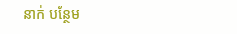នាក់ បន្ថែម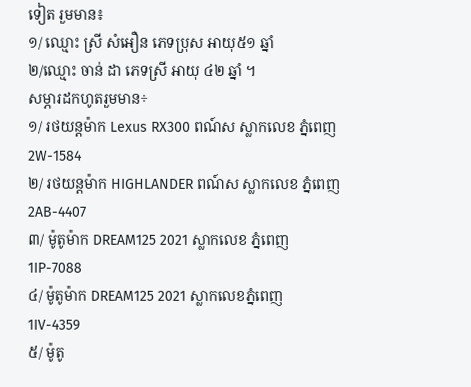ទៀត រួមមាន៖
១/ ឈ្មោះ ស្រី សំអឿន ភេទប្រុស អាយុ៥១ ឆ្នាំ
២/ឈ្មោះ ចាន់ ដា ភេទស្រី អាយុ ៤២ ឆ្នាំ ។
សម្ភារដកហូតរួមមាន÷
១/ រថយន្តម៉ាក Lexus RX300 ពណ៍ស ស្លាកលេខ ភ្នំពេញ 2W-1584
២/ រថយន្តម៉ាក HIGHLANDER ពណ៍ស ស្លាកលេខ ភ្នំពេញ2AB-4407
៣/ ម៉ូតូម៉ាក DREAM125 2021 ស្លាកលេខ ភ្នំពេញ1IP-7088
៤/ ម៉ូតូម៉ាក DREAM125 2021 ស្លាកលេខភ្នំពេញ 1IV-4359
៥/ ម៉ូតូ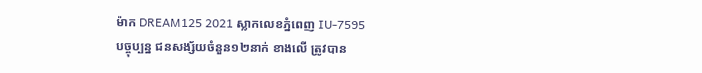ម៉ាក DREAM125 2021 ស្លាកលេខភ្នំពេញ IU-7595
បច្ចុប្បន្ន ជនសង្ស័យចំនួន១២នាក់ ខាងលើ ត្រូវបាន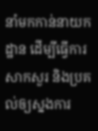នាំមកកាន់នាយកដ្ឋាន ដេីម្បីធ្វេីការសាកសួរ និងប្រគល់ឲ្យស្នងការ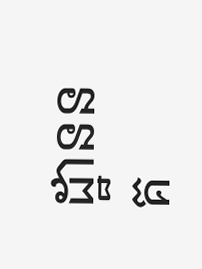ដ្ឋាននគ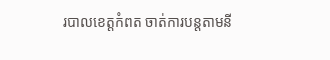របាលខេត្តកំពត ចាត់ការបន្តតាមនី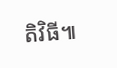តិវិធី៕